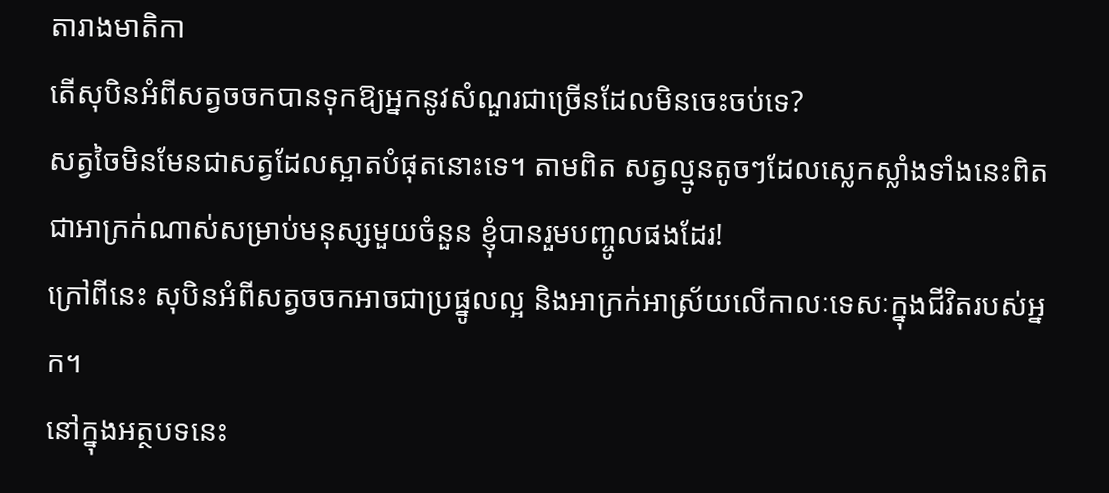តារាងមាតិកា
តើសុបិនអំពីសត្វចចកបានទុកឱ្យអ្នកនូវសំណួរជាច្រើនដែលមិនចេះចប់ទេ?
សត្វចៃមិនមែនជាសត្វដែលស្អាតបំផុតនោះទេ។ តាមពិត សត្វល្មូនតូចៗដែលស្លេកស្លាំងទាំងនេះពិតជាអាក្រក់ណាស់សម្រាប់មនុស្សមួយចំនួន ខ្ញុំបានរួមបញ្ចូលផងដែរ!
ក្រៅពីនេះ សុបិនអំពីសត្វចចកអាចជាប្រផ្នូលល្អ និងអាក្រក់អាស្រ័យលើកាលៈទេសៈក្នុងជីវិតរបស់អ្នក។
នៅក្នុងអត្ថបទនេះ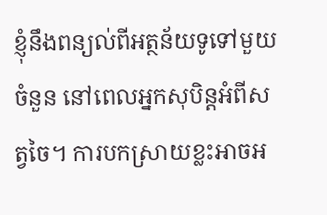ខ្ញុំនឹងពន្យល់ពីអត្ថន័យទូទៅមួយចំនួន នៅពេលអ្នកសុបិន្តអំពីសត្វចៃ។ ការបកស្រាយខ្លះអាចអ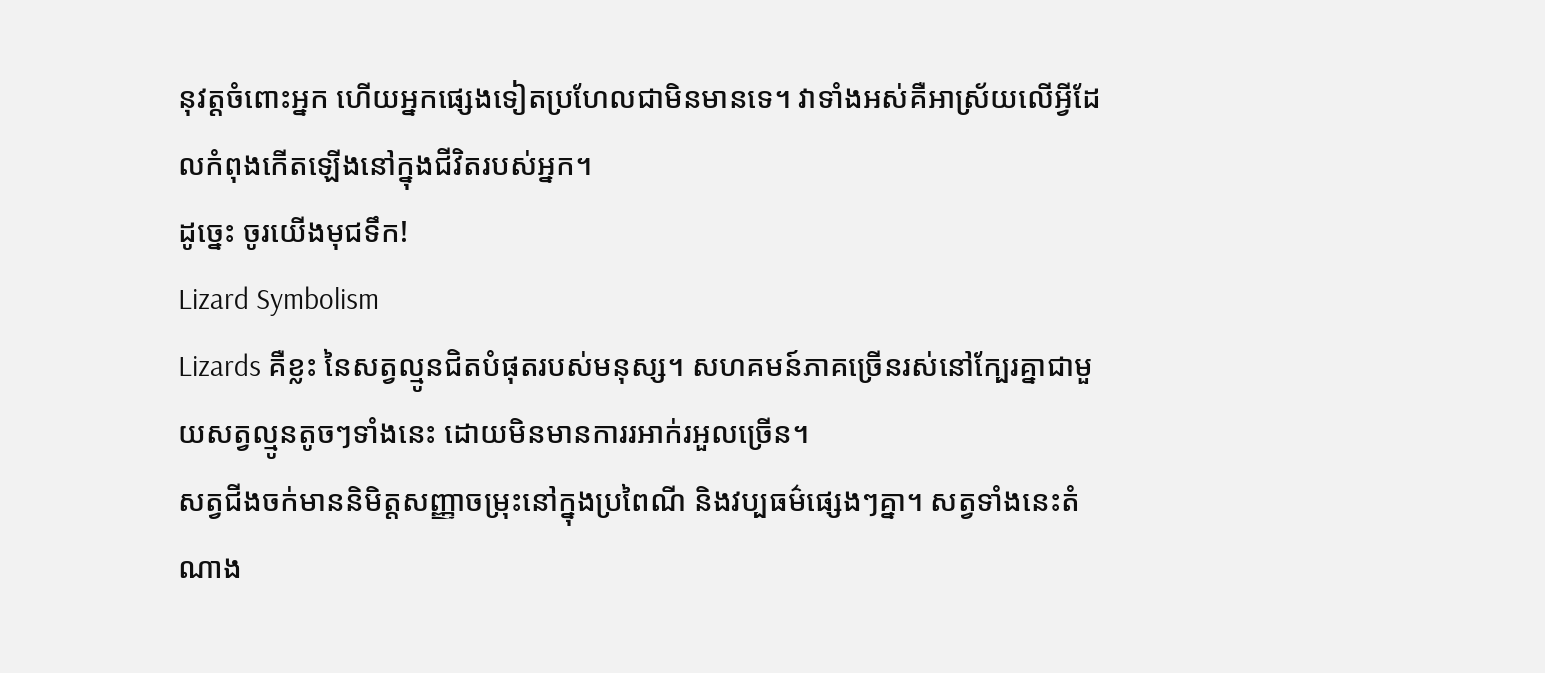នុវត្តចំពោះអ្នក ហើយអ្នកផ្សេងទៀតប្រហែលជាមិនមានទេ។ វាទាំងអស់គឺអាស្រ័យលើអ្វីដែលកំពុងកើតឡើងនៅក្នុងជីវិតរបស់អ្នក។
ដូច្នេះ ចូរយើងមុជទឹក!
Lizard Symbolism
Lizards គឺខ្លះ នៃសត្វល្មូនជិតបំផុតរបស់មនុស្ស។ សហគមន៍ភាគច្រើនរស់នៅក្បែរគ្នាជាមួយសត្វល្មូនតូចៗទាំងនេះ ដោយមិនមានការរអាក់រអួលច្រើន។
សត្វជីងចក់មាននិមិត្តសញ្ញាចម្រុះនៅក្នុងប្រពៃណី និងវប្បធម៌ផ្សេងៗគ្នា។ សត្វទាំងនេះតំណាង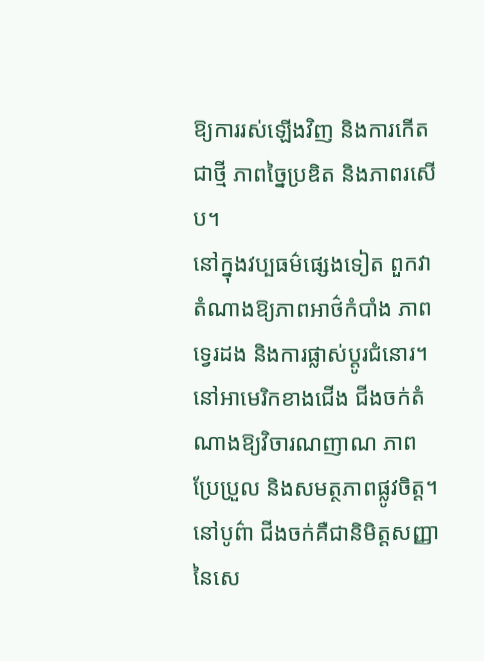ឱ្យការរស់ឡើងវិញ និងការកើតជាថ្មី ភាពច្នៃប្រឌិត និងភាពរសើប។
នៅក្នុងវប្បធម៌ផ្សេងទៀត ពួកវាតំណាងឱ្យភាពអាថ៌កំបាំង ភាពទ្វេរដង និងការផ្លាស់ប្តូរជំនោរ។ នៅអាមេរិកខាងជើង ជីងចក់តំណាងឱ្យវិចារណញាណ ភាពប្រែប្រួល និងសមត្ថភាពផ្លូវចិត្ត។
នៅបូព៌ា ជីងចក់គឺជានិមិត្តសញ្ញានៃសេ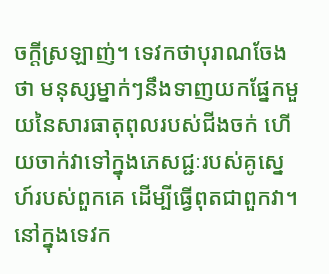ចក្តីស្រឡាញ់។ ទេវកថាបុរាណចែងថា មនុស្សម្នាក់ៗនឹងទាញយកផ្នែកមួយនៃសារធាតុពុលរបស់ជីងចក់ ហើយចាក់វាទៅក្នុងភេសជ្ជៈរបស់គូស្នេហ៍របស់ពួកគេ ដើម្បីធ្វើពុតជាពួកវា។
នៅក្នុងទេវក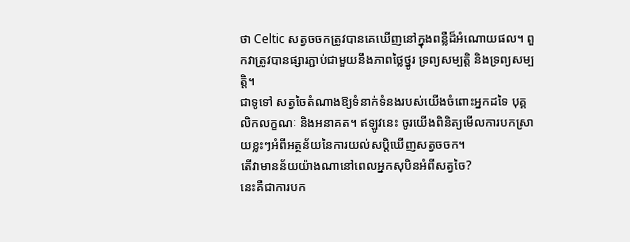ថា Celtic សត្វចចកត្រូវបានគេឃើញនៅក្នុងពន្លឺដ៏អំណោយផល។ ពួកវាត្រូវបានផ្សារភ្ជាប់ជាមួយនឹងភាពថ្លៃថ្នូរ ទ្រព្យសម្បត្តិ និងទ្រព្យសម្បត្តិ។
ជាទូទៅ សត្វចៃតំណាងឱ្យទំនាក់ទំនងរបស់យើងចំពោះអ្នកដទៃ បុគ្គលិកលក្ខណៈ និងអនាគត។ ឥឡូវនេះ ចូរយើងពិនិត្យមើលការបកស្រាយខ្លះៗអំពីអត្ថន័យនៃការយល់សប្តិឃើញសត្វចចក។
តើវាមានន័យយ៉ាងណានៅពេលអ្នកសុបិនអំពីសត្វចៃ?
នេះគឺជាការបក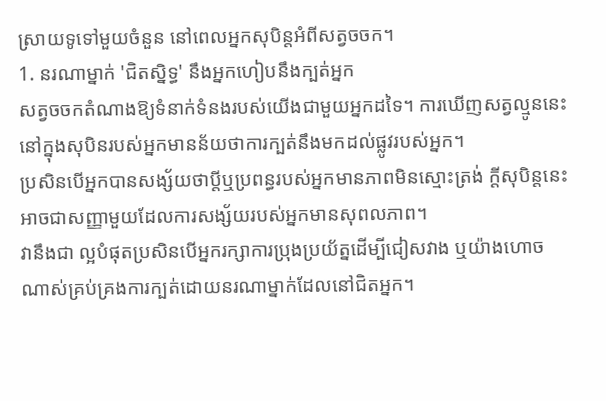ស្រាយទូទៅមួយចំនួន នៅពេលអ្នកសុបិន្តអំពីសត្វចចក។
1. នរណាម្នាក់ 'ជិតស្និទ្ធ' នឹងអ្នកហៀបនឹងក្បត់អ្នក
សត្វចចកតំណាងឱ្យទំនាក់ទំនងរបស់យើងជាមួយអ្នកដទៃ។ ការឃើញសត្វល្មូននេះនៅក្នុងសុបិនរបស់អ្នកមានន័យថាការក្បត់នឹងមកដល់ផ្លូវរបស់អ្នក។
ប្រសិនបើអ្នកបានសង្ស័យថាប្តីឬប្រពន្ធរបស់អ្នកមានភាពមិនស្មោះត្រង់ ក្តីសុបិន្តនេះអាចជាសញ្ញាមួយដែលការសង្ស័យរបស់អ្នកមានសុពលភាព។
វានឹងជា ល្អបំផុតប្រសិនបើអ្នករក្សាការប្រុងប្រយ័ត្នដើម្បីជៀសវាង ឬយ៉ាងហោចណាស់គ្រប់គ្រងការក្បត់ដោយនរណាម្នាក់ដែលនៅជិតអ្នក។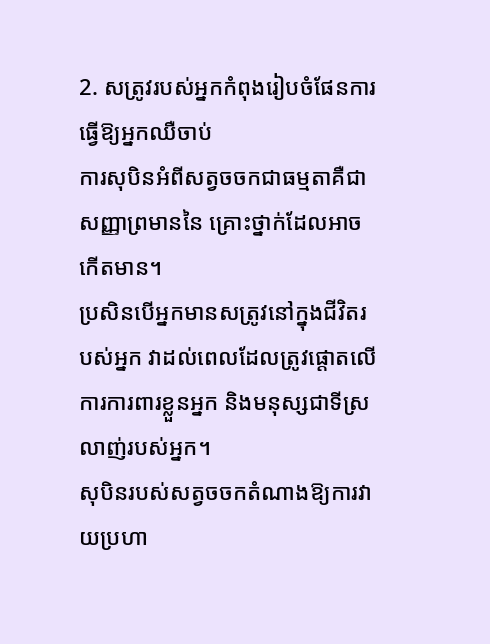2. សត្រូវរបស់អ្នកកំពុងរៀបចំផែនការធ្វើឱ្យអ្នកឈឺចាប់
ការសុបិនអំពីសត្វចចកជាធម្មតាគឺជាសញ្ញាព្រមាននៃ គ្រោះថ្នាក់ដែលអាចកើតមាន។
ប្រសិនបើអ្នកមានសត្រូវនៅក្នុងជីវិតរបស់អ្នក វាដល់ពេលដែលត្រូវផ្តោតលើការការពារខ្លួនអ្នក និងមនុស្សជាទីស្រលាញ់របស់អ្នក។
សុបិនរបស់សត្វចចកតំណាងឱ្យការវាយប្រហា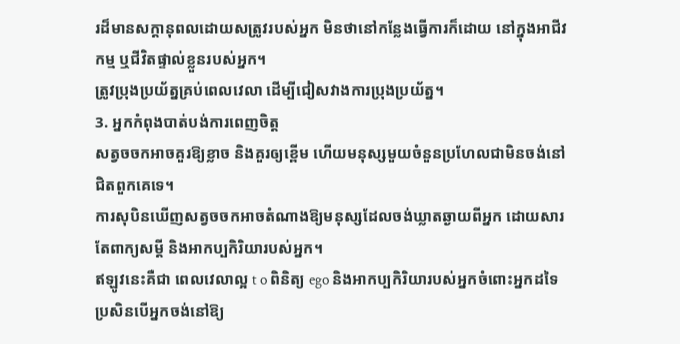រដ៏មានសក្តានុពលដោយសត្រូវរបស់អ្នក មិនថានៅកន្លែងធ្វើការក៏ដោយ នៅក្នុងអាជីវកម្ម ឬជីវិតផ្ទាល់ខ្លួនរបស់អ្នក។
ត្រូវប្រុងប្រយ័ត្នគ្រប់ពេលវេលា ដើម្បីជៀសវាងការប្រុងប្រយ័ត្ន។
3. អ្នកកំពុងបាត់បង់ការពេញចិត្ត
សត្វចចកអាចគួរឱ្យខ្លាច និងគួរឲ្យខ្ពើម ហើយមនុស្សមួយចំនួនប្រហែលជាមិនចង់នៅជិតពួកគេទេ។
ការសុបិនឃើញសត្វចចកអាចតំណាងឱ្យមនុស្សដែលចង់ឃ្លាតឆ្ងាយពីអ្នក ដោយសារតែពាក្យសម្ដី និងអាកប្បកិរិយារបស់អ្នក។
ឥឡូវនេះគឺជា ពេលវេលាល្អ t o ពិនិត្យ ego និងអាកប្បកិរិយារបស់អ្នកចំពោះអ្នកដទៃប្រសិនបើអ្នកចង់នៅឱ្យ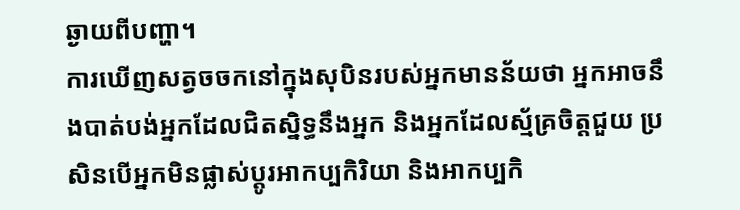ឆ្ងាយពីបញ្ហា។
ការឃើញសត្វចចកនៅក្នុងសុបិនរបស់អ្នកមានន័យថា អ្នកអាចនឹងបាត់បង់អ្នកដែលជិតស្និទ្ធនឹងអ្នក និងអ្នកដែលស្ម័គ្រចិត្តជួយ ប្រសិនបើអ្នកមិនផ្លាស់ប្តូរអាកប្បកិរិយា និងអាកប្បកិ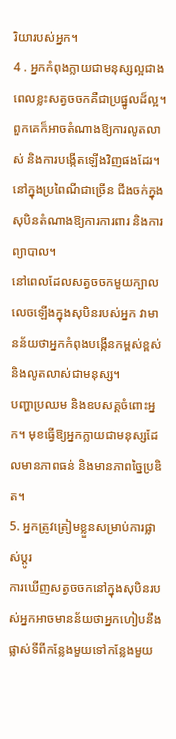រិយារបស់អ្នក។
4 . អ្នកកំពុងក្លាយជាមនុស្សល្អជាង
ពេលខ្លះសត្វចចកគឺជាប្រផ្នូលដ៏ល្អ។ ពួកគេក៏អាចតំណាងឱ្យការលូតលាស់ និងការបង្កើតឡើងវិញផងដែរ។ នៅក្នុងប្រពៃណីជាច្រើន ជីងចក់ក្នុងសុបិនតំណាងឱ្យការការពារ និងការព្យាបាល។
នៅពេលដែលសត្វចចកមួយក្បាលលេចឡើងក្នុងសុបិនរបស់អ្នក វាមានន័យថាអ្នកកំពុងបង្កើនកម្ពស់ខ្ពស់ និងលូតលាស់ជាមនុស្ស។
បញ្ហាប្រឈម និងឧបសគ្គចំពោះអ្នក។ មុខធ្វើឱ្យអ្នកក្លាយជាមនុស្សដែលមានភាពធន់ និងមានភាពច្នៃប្រឌិត។
5. អ្នកត្រូវត្រៀមខ្លួនសម្រាប់ការផ្លាស់ប្តូរ
ការឃើញសត្វចចកនៅក្នុងសុបិនរបស់អ្នកអាចមានន័យថាអ្នកហៀបនឹងផ្លាស់ទីពីកន្លែងមួយទៅកន្លែងមួយ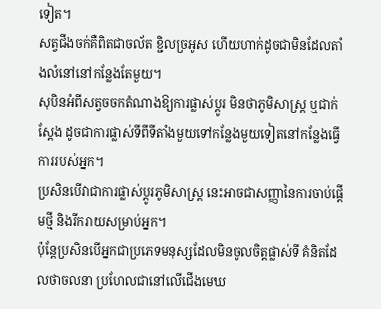ទៀត។
សត្វជីងចក់គឺពិតជាចល័ត ខ្ជិលច្រអូស ហើយហាក់ដូចជាមិនដែលតាំងលំនៅនៅកន្លែងតែមួយ។
សុបិនអំពីសត្វចចកតំណាងឱ្យការផ្លាស់ប្តូរ មិនថាភូមិសាស្ត្រ ឬជាក់ស្តែង ដូចជាការផ្លាស់ទីពីទីតាំងមួយទៅកន្លែងមួយទៀតនៅកន្លែងធ្វើការរបស់អ្នក។
ប្រសិនបើវាជាការផ្លាស់ប្តូរភូមិសាស្ត្រ នេះអាចជាសញ្ញានៃការចាប់ផ្តើមថ្មី និងរីករាយសម្រាប់អ្នក។
ប៉ុន្តែប្រសិនបើអ្នកជាប្រភេទមនុស្សដែលមិនចូលចិត្តផ្លាស់ទី គំនិតដែលថាចលនា ប្រហែលជានៅលើជើងមេឃ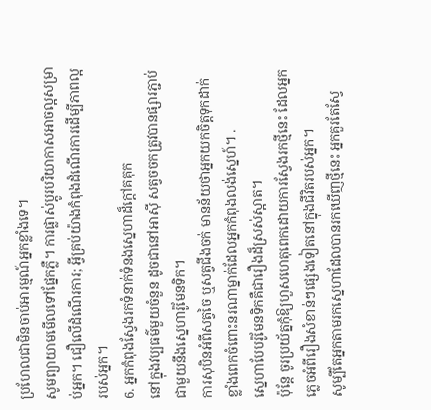ប្រហែលជាមិនចាប់អារម្មណ៍អ្នកខ្លាំងទេ។
សូមព្យាយាមមើលទៅផ្នែកភ្លឺ។ ការផ្លាស់ប្តូរបរិយាកាសអាចល្អសម្រាប់អ្នក។ ជឿលើដំណើរការ; អ្វីគ្រប់យ៉ាងកំពុងដំណើរការដើម្បីភាពល្អរបស់អ្នក។
6. អ្នកកំពុងស្វែងរកទំនាក់ទំនងស្នេហាដ៏ក្តៅគគុក
នៅក្នុងវប្បធម៌មួយចំនួន ដូចជានៅអាស៊ី សត្វចចកត្រូវបានផ្សារភ្ជាប់ជាមួយនឹងស្នេហារ៉ូមែនទិក។
ការសុបិនអំពីសត្វចៃ ឬសត្វជីងចក់ មានន័យថាអ្នកយកចិត្តទុកដាក់ខ្លាំងពេកចំពោះនរណាម្នាក់ដែលអ្នកកំពុងលង់ស្នេហ៍។ .
ស្នេហាបែបរ៉ូមែនទិកគឺជារឿងដ៏ស្រស់ស្អាត។
ប៉ុន្តែ ចូរប្រយ័ត្នកុំឱ្យហួសហេតុពេកដោយការស្វែងរកថ្មីនេះ ដែលអ្នកភ្លេចអំពីរឿងសំខាន់ៗផ្សេងទៀតនៅក្នុងជីវិតរបស់អ្នក។
សូម្បីតែអ្នកតាមរកស្នេហាដែលបានរកឃើញថ្មីនេះ អ្នកគួរតែស្វែ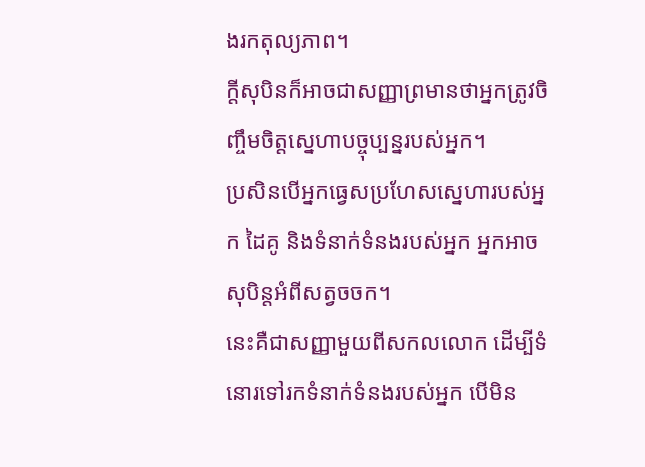ងរកតុល្យភាព។
ក្តីសុបិនក៏អាចជាសញ្ញាព្រមានថាអ្នកត្រូវចិញ្ចឹមចិត្តស្នេហាបច្ចុប្បន្នរបស់អ្នក។
ប្រសិនបើអ្នកធ្វេសប្រហែសស្នេហារបស់អ្នក ដៃគូ និងទំនាក់ទំនងរបស់អ្នក អ្នកអាចសុបិន្តអំពីសត្វចចក។
នេះគឺជាសញ្ញាមួយពីសកលលោក ដើម្បីទំនោរទៅរកទំនាក់ទំនងរបស់អ្នក បើមិន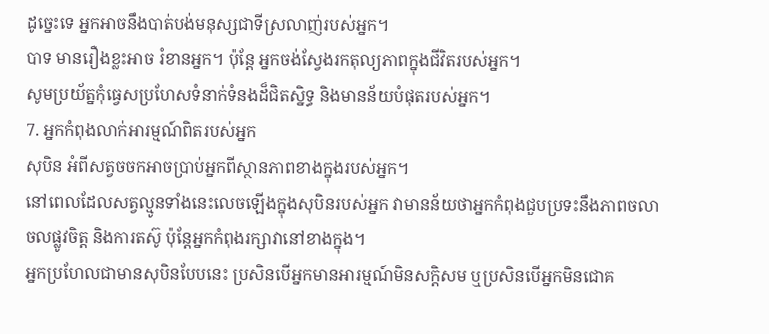ដូច្នេះទេ អ្នកអាចនឹងបាត់បង់មនុស្សជាទីស្រលាញ់របស់អ្នក។
បាទ មានរឿងខ្លះអាច រំខានអ្នក។ ប៉ុន្តែ អ្នកចង់ស្វែងរកតុល្យភាពក្នុងជីវិតរបស់អ្នក។
សូមប្រយ័ត្នកុំធ្វេសប្រហែសទំនាក់ទំនងដ៏ជិតស្និទ្ធ និងមានន័យបំផុតរបស់អ្នក។
7. អ្នកកំពុងលាក់អារម្មណ៍ពិតរបស់អ្នក
សុបិន អំពីសត្វចចកអាចប្រាប់អ្នកពីស្ថានភាពខាងក្នុងរបស់អ្នក។
នៅពេលដែលសត្វល្មូនទាំងនេះលេចឡើងក្នុងសុបិនរបស់អ្នក វាមានន័យថាអ្នកកំពុងជួបប្រទះនឹងភាពចលាចលផ្លូវចិត្ត និងការតស៊ូ ប៉ុន្តែអ្នកកំពុងរក្សាវានៅខាងក្នុង។
អ្នកប្រហែលជាមានសុបិនបែបនេះ ប្រសិនបើអ្នកមានអារម្មណ៍មិនសក្តិសម ឬប្រសិនបើអ្នកមិនជោគ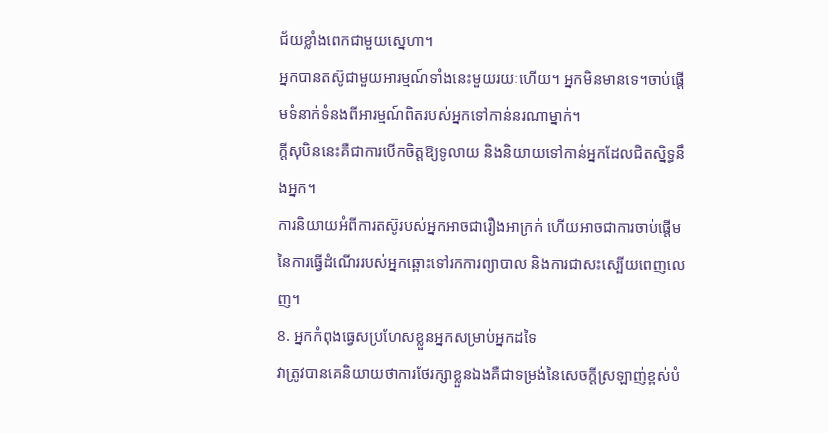ជ័យខ្លាំងពេកជាមួយស្នេហា។
អ្នកបានតស៊ូជាមួយអារម្មណ៍ទាំងនេះមួយរយៈហើយ។ អ្នកមិនមានទេ។ចាប់ផ្តើមទំនាក់ទំនងពីអារម្មណ៍ពិតរបស់អ្នកទៅកាន់នរណាម្នាក់។
ក្តីសុបិននេះគឺជាការបើកចិត្តឱ្យទូលាយ និងនិយាយទៅកាន់អ្នកដែលជិតស្និទ្ធនឹងអ្នក។
ការនិយាយអំពីការតស៊ូរបស់អ្នកអាចជារឿងអាក្រក់ ហើយអាចជាការចាប់ផ្តើម នៃការធ្វើដំណើររបស់អ្នកឆ្ពោះទៅរកការព្យាបាល និងការជាសះស្បើយពេញលេញ។
8. អ្នកកំពុងធ្វេសប្រហែសខ្លួនអ្នកសម្រាប់អ្នកដទៃ
វាត្រូវបានគេនិយាយថាការថែរក្សាខ្លួនឯងគឺជាទម្រង់នៃសេចក្ដីស្រឡាញ់ខ្ពស់បំ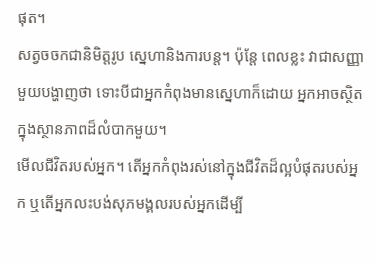ផុត។
សត្វចចកជានិមិត្តរូប ស្នេហានិងការបន្ត។ ប៉ុន្តែ ពេលខ្លះ វាជាសញ្ញាមួយបង្ហាញថា ទោះបីជាអ្នកកំពុងមានស្នេហាក៏ដោយ អ្នកអាចស្ថិតក្នុងស្ថានភាពដ៏លំបាកមួយ។
មើលជីវិតរបស់អ្នក។ តើអ្នកកំពុងរស់នៅក្នុងជីវិតដ៏ល្អបំផុតរបស់អ្នក ឬតើអ្នកលះបង់សុភមង្គលរបស់អ្នកដើម្បី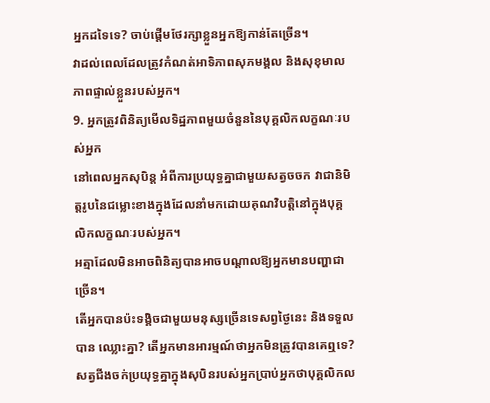អ្នកដទៃទេ? ចាប់ផ្តើមថែរក្សាខ្លួនអ្នកឱ្យកាន់តែច្រើន។
វាដល់ពេលដែលត្រូវកំណត់អាទិភាពសុភមង្គល និងសុខុមាលភាពផ្ទាល់ខ្លួនរបស់អ្នក។
9. អ្នកត្រូវពិនិត្យមើលទិដ្ឋភាពមួយចំនួននៃបុគ្គលិកលក្ខណៈរបស់អ្នក
នៅពេលអ្នកសុបិន្ត អំពីការប្រយុទ្ធគ្នាជាមួយសត្វចចក វាជានិមិត្តរូបនៃជម្លោះខាងក្នុងដែលនាំមកដោយគុណវិបត្តិនៅក្នុងបុគ្គលិកលក្ខណៈរបស់អ្នក។
អត្មាដែលមិនអាចពិនិត្យបានអាចបណ្តាលឱ្យអ្នកមានបញ្ហាជាច្រើន។
តើអ្នកបានប៉ះទង្គិចជាមួយមនុស្សច្រើនទេសព្វថ្ងៃនេះ និងទទួលបាន ឈ្លោះគ្នា? តើអ្នកមានអារម្មណ៍ថាអ្នកមិនត្រូវបានគេឮទេ?
សត្វជីងចក់ប្រយុទ្ធគ្នាក្នុងសុបិនរបស់អ្នកប្រាប់អ្នកថាបុគ្គលិកល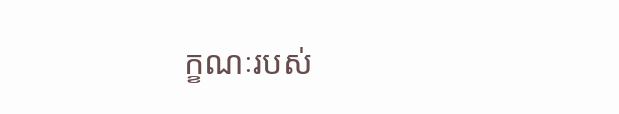ក្ខណៈរបស់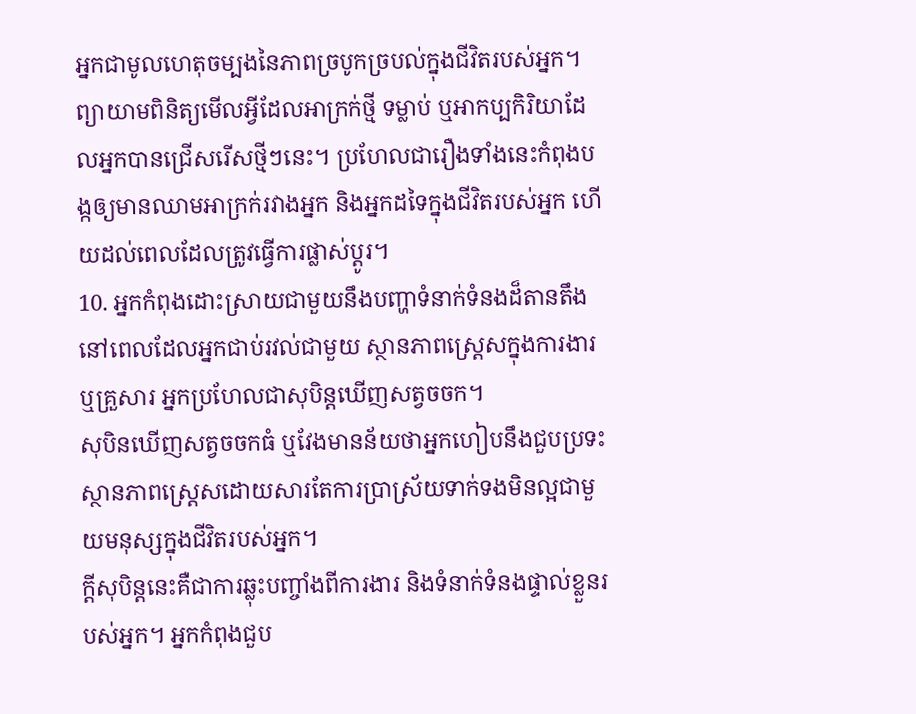អ្នកជាមូលហេតុចម្បងនៃភាពច្របូកច្របល់ក្នុងជីវិតរបស់អ្នក។
ព្យាយាមពិនិត្យមើលអ្វីដែលអាក្រក់ថ្មី ទម្លាប់ ឬអាកប្បកិរិយាដែលអ្នកបានជ្រើសរើសថ្មីៗនេះ។ ប្រហែលជារឿងទាំងនេះកំពុងបង្កឲ្យមានឈាមអាក្រក់រវាងអ្នក និងអ្នកដទៃក្នុងជីវិតរបស់អ្នក ហើយដល់ពេលដែលត្រូវធ្វើការផ្លាស់ប្ដូរ។
10. អ្នកកំពុងដោះស្រាយជាមួយនឹងបញ្ហាទំនាក់ទំនងដ៏តានតឹង
នៅពេលដែលអ្នកជាប់រវល់ជាមួយ ស្ថានភាពស្ត្រេសក្នុងការងារ ឬគ្រួសារ អ្នកប្រហែលជាសុបិន្តឃើញសត្វចចក។
សុបិនឃើញសត្វចចកធំ ឬវែងមានន័យថាអ្នកហៀបនឹងជួបប្រទះស្ថានភាពស្ត្រេសដោយសារតែការប្រាស្រ័យទាក់ទងមិនល្អជាមួយមនុស្សក្នុងជីវិតរបស់អ្នក។
ក្តីសុបិន្តនេះគឺជាការឆ្លុះបញ្ចាំងពីការងារ និងទំនាក់ទំនងផ្ទាល់ខ្លួនរបស់អ្នក។ អ្នកកំពុងជួប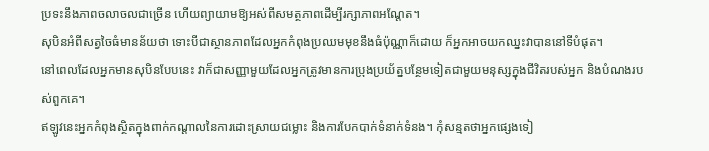ប្រទះនឹងភាពចលាចលជាច្រើន ហើយព្យាយាមឱ្យអស់ពីសមត្ថភាពដើម្បីរក្សាភាពអណ្តែត។
សុបិនអំពីសត្វចៃធំមានន័យថា ទោះបីជាស្ថានភាពដែលអ្នកកំពុងប្រឈមមុខនឹងធំប៉ុណ្ណាក៏ដោយ ក៏អ្នកអាចយកឈ្នះវាបាននៅទីបំផុត។
នៅពេលដែលអ្នកមានសុបិនបែបនេះ វាក៏ជាសញ្ញាមួយដែលអ្នកត្រូវមានការប្រុងប្រយ័ត្នបន្ថែមទៀតជាមួយមនុស្សក្នុងជីវិតរបស់អ្នក និងបំណងរបស់ពួកគេ។
ឥឡូវនេះអ្នកកំពុងស្ថិតក្នុងពាក់កណ្តាលនៃការដោះស្រាយជម្លោះ និងការបែកបាក់ទំនាក់ទំនង។ កុំសន្មតថាអ្នកផ្សេងទៀ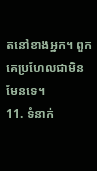តនៅខាងអ្នក។ ពួកគេប្រហែលជាមិនមែនទេ។
11. ទំនាក់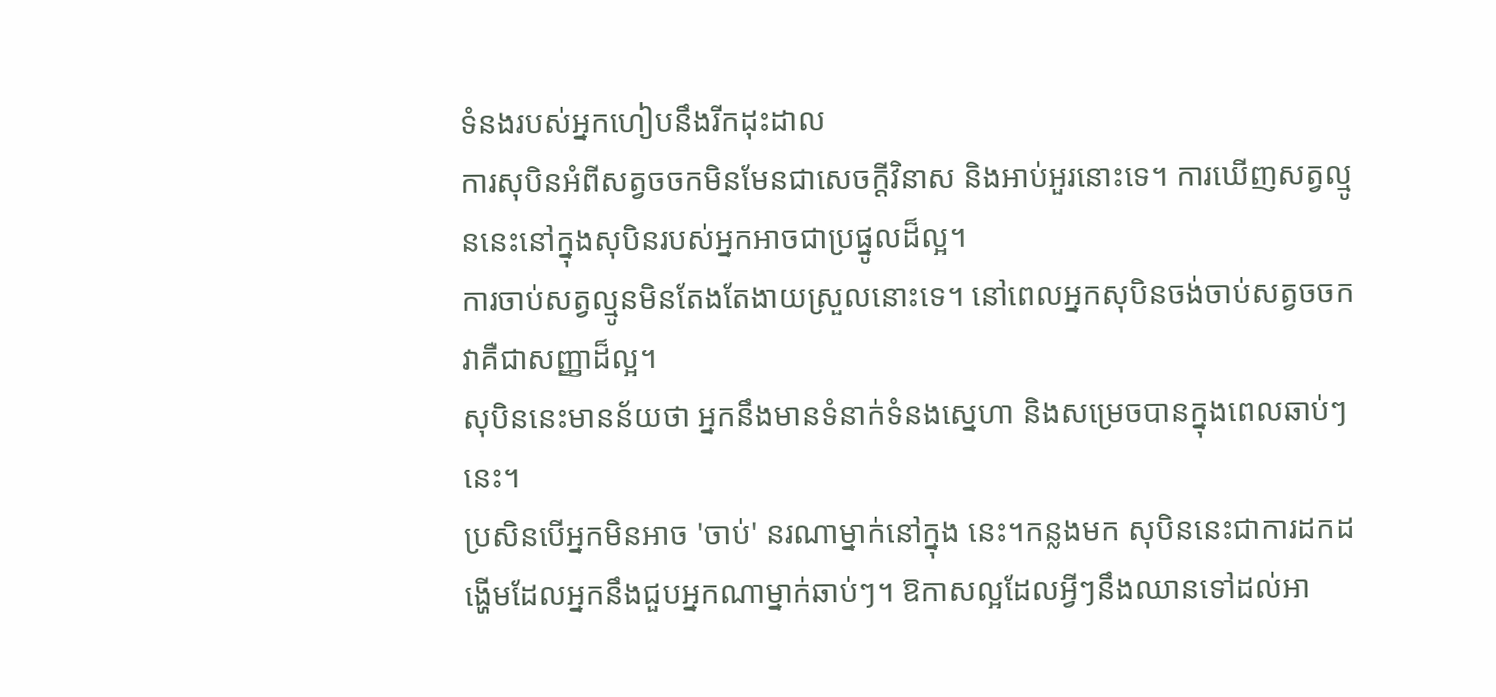ទំនងរបស់អ្នកហៀបនឹងរីកដុះដាល
ការសុបិនអំពីសត្វចចកមិនមែនជាសេចក្ដីវិនាស និងអាប់អួរនោះទេ។ ការឃើញសត្វល្មូននេះនៅក្នុងសុបិនរបស់អ្នកអាចជាប្រផ្នូលដ៏ល្អ។
ការចាប់សត្វល្មូនមិនតែងតែងាយស្រួលនោះទេ។ នៅពេលអ្នកសុបិនចង់ចាប់សត្វចចក វាគឺជាសញ្ញាដ៏ល្អ។
សុបិននេះមានន័យថា អ្នកនឹងមានទំនាក់ទំនងស្នេហា និងសម្រេចបានក្នុងពេលឆាប់ៗនេះ។
ប្រសិនបើអ្នកមិនអាច 'ចាប់' នរណាម្នាក់នៅក្នុង នេះ។កន្លងមក សុបិននេះជាការដកដង្ហើមដែលអ្នកនឹងជួបអ្នកណាម្នាក់ឆាប់ៗ។ ឱកាសល្អដែលអ្វីៗនឹងឈានទៅដល់អា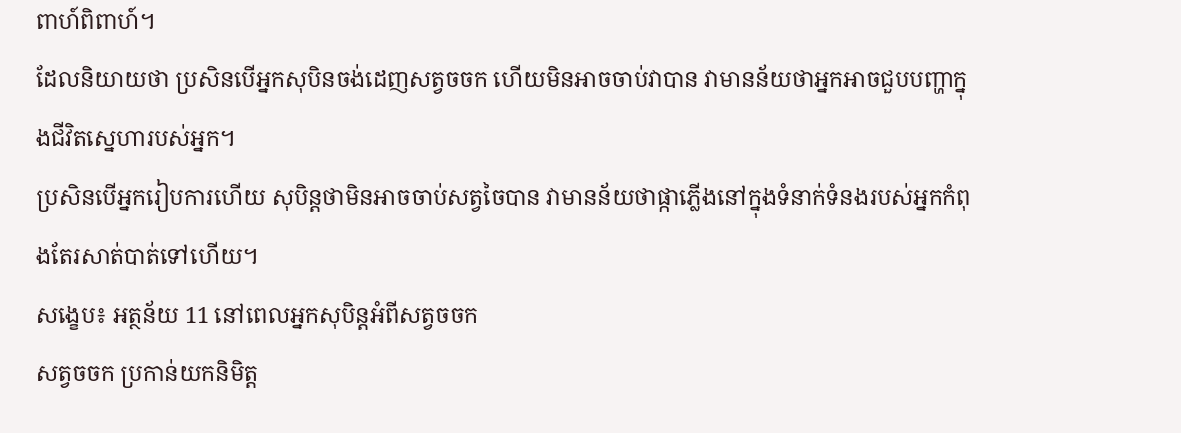ពាហ៍ពិពាហ៍។
ដែលនិយាយថា ប្រសិនបើអ្នកសុបិនចង់ដេញសត្វចចក ហើយមិនអាចចាប់វាបាន វាមានន័យថាអ្នកអាចជួបបញ្ហាក្នុងជីវិតស្នេហារបស់អ្នក។
ប្រសិនបើអ្នករៀបការហើយ សុបិន្តថាមិនអាចចាប់សត្វចៃបាន វាមានន័យថាផ្កាភ្លើងនៅក្នុងទំនាក់ទំនងរបស់អ្នកកំពុងតែរសាត់បាត់ទៅហើយ។
សង្ខេប៖ អត្ថន័យ 11 នៅពេលអ្នកសុបិន្តអំពីសត្វចចក
សត្វចចក ប្រកាន់យកនិមិត្ត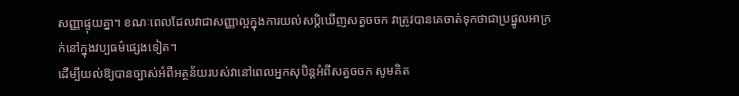សញ្ញាផ្ទុយគ្នា។ ខណៈពេលដែលវាជាសញ្ញាល្អក្នុងការយល់សប្តិឃើញសត្វចចក វាត្រូវបានគេចាត់ទុកថាជាប្រផ្នូលអាក្រក់នៅក្នុងវប្បធម៌ផ្សេងទៀត។
ដើម្បីយល់ឱ្យបានច្បាស់អំពីអត្ថន័យរបស់វានៅពេលអ្នកសុបិន្តអំពីសត្វចចក សូមគិត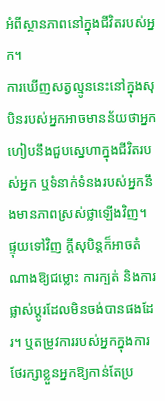អំពីស្ថានភាពនៅក្នុងជីវិតរបស់អ្នក។
ការឃើញសត្វល្មូននេះនៅក្នុងសុបិនរបស់អ្នកអាចមានន័យថាអ្នកហៀបនឹងជួបស្នេហាក្នុងជីវិតរបស់អ្នក ឬទំនាក់ទំនងរបស់អ្នកនឹងមានភាពស្រស់ថ្លាឡើងវិញ។
ផ្ទុយទៅវិញ ក្តីសុបិន្តក៏អាចតំណាងឱ្យជម្លោះ ការក្បត់ និងការផ្លាស់ប្តូរដែលមិនចង់បានផងដែរ។ ឬតម្រូវការរបស់អ្នកក្នុងការថែរក្សាខ្លួនអ្នកឱ្យកាន់តែប្រ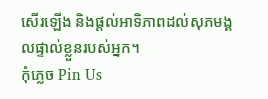សើរឡើង និងផ្តល់អាទិភាពដល់សុភមង្គលផ្ទាល់ខ្លួនរបស់អ្នក។
កុំភ្លេច Pin Us